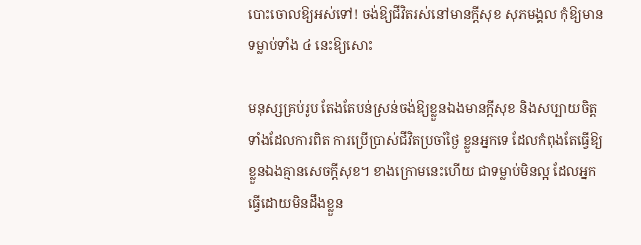បោះចោលឱ្យអស់ទៅ! ចង់ឱ្យជីវិតរស់នៅមានក្ដីសុខ សុភមង្គល កុំឱ្យមានទម្លាប់ទាំង ៤ នេះឱ្យសោះ

មនុស្សគ្រប់រូប តែងតែបន់ស្រន់ចង់ឱ្យខ្លួនឯងមានក្ដីសុខ និងសប្បាយចិត្ត ទាំងដែលការពិត ការប្រើប្រាស់ជីវិតប្រចាំថ្ងៃ ខ្លួនអ្នកទេ ដែលកំពុងតែធ្វើឱ្យខ្លួនឯងគ្មានសេចក្ដីសុខ។ ខាងក្រោមនេះហើយ ជាទម្លាប់មិនល្អ ដែលអ្នកធ្វើដោយមិនដឹងខ្លួន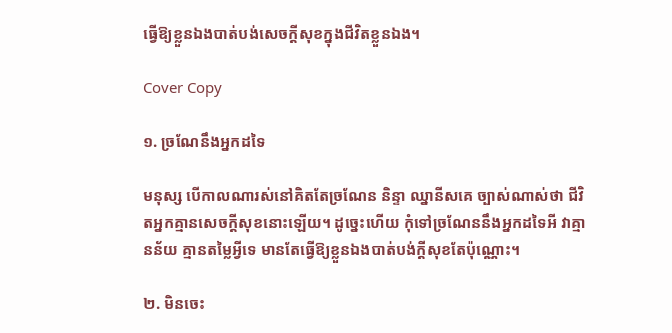ធ្វើឱ្យខ្លួនឯងបាត់បង់សេចក្ដីសុខក្នុងជីវិតខ្លួនឯង។

Cover Copy

១. ច្រណែនឹងអ្នកដទៃ

មនុស្ស បើកាលណារស់នៅគិតតែច្រណែន និន្ទា ឈ្នានីសគេ ច្បាស់ណាស់ថា ជីវិតអ្នកគ្មានសេចក្ដីសុខនោះឡើយ។ ដូច្នេះហើយ កុំទៅច្រណែននឹងអ្នកដទៃអី វាគ្មានន័យ គ្មានតម្លៃអ្វីទេ មានតែធ្វើឱ្យខ្លួនឯងបាត់បង់ក្ដីសុខតែប៉ុណ្ណោះ។

២. មិនចេះ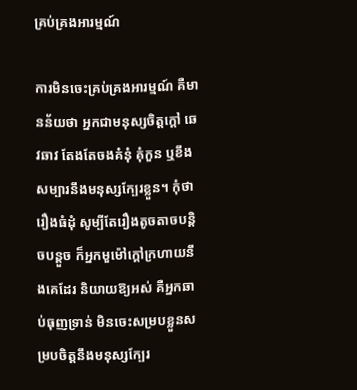គ្រប់គ្រងអារម្មណ៍

ការមិនចេះគ្រប់គ្រងអារម្មណ៍ គឺមានន័យថា អ្នកជាមនុស្សចិត្តក្ដៅ ឆេវឆាវ តែងតែចងគំនុំ គុំកួន ឬខឹងសម្បារនឹងមនុស្សក្បែរខ្លួន។ កុំថារឿងធំដុំ សូម្បីតែរឿងតូចតាចបន្តិចបន្តួច ក៏អ្នកមួម៉ៅក្ដៅក្រហាយនឹងគេដែរ និយាយឱ្យអស់ គឺអ្នកឆាប់ធុញទ្រាន់ មិនចេះសម្របខ្លួនសម្របចិត្តនឹងមនុស្សក្បែរ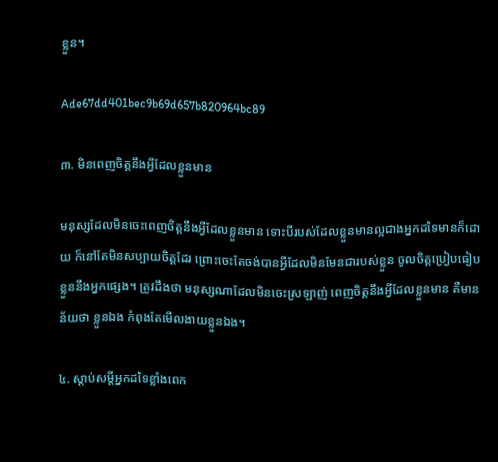ខ្លួន។

Ade67dd401bec9b69d657b820964bc89

៣. មិនពេញចិត្តនឹងអ្វីដែលខ្លួនមាន

មនុស្សដែលមិនចេះពេញចិត្តនឹងអ្វីដែលខ្លួនមាន ទោះបីរបស់ដែលខ្លួនមានល្អជាងអ្នកដទៃមានក៏ដោយ ក៏នៅតែមិនសប្បាយចិត្តដែរ ព្រោះចេះតែចង់បានអ្វីដែលមិនមែនជារបស់ខ្លួន ចូលចិត្តប្រៀបធៀបខ្លួននឹងអ្នកផ្សេង។ ត្រូវដឹងថា មនុស្សណាដែលមិនចេះស្រឡាញ់ ពេញចិត្តនឹងអ្វីដែលខ្លួនមាន គឺមានន័យថា ខ្លួនឯង កំពុងតែមើលងាយខ្លួនឯង។

៤. ស្ដាប់សម្ដីអ្នកដទៃខ្លាំងពេក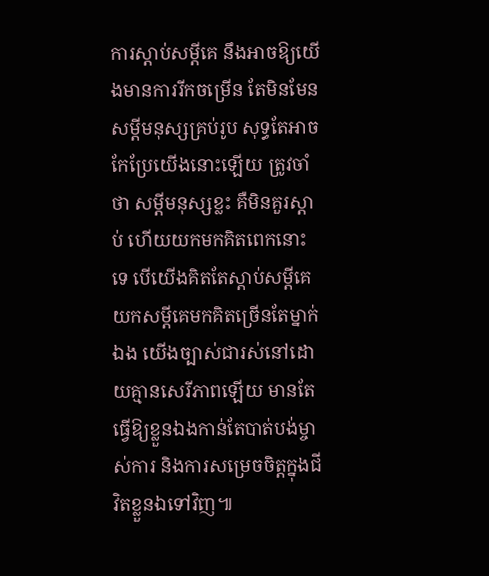ការស្ដាប់សម្ដីគេ នឹងអាចឱ្យយើងមានការរីកចម្រើន តែមិនមែនសម្ដីមនុស្សគ្រប់រូប សុទ្ធតែអាចកែប្រែយើងនោះឡើយ ត្រូវចាំថា សម្ដីមនុស្សខ្លះ គឺមិនគួរស្ដាប់ ហើយយកមកគិតពេកនោះទេ បើយើងគិតតែស្ដាប់សម្ដីគេ យកសម្ដីគេមកគិតច្រើនតែម្នាក់ឯង យើងច្បាស់ជារស់នៅដោយគ្មានសេរីភាពឡើយ មានតែធ្វើឱ្យខ្លួនឯងកាន់តែបាត់បង់ម្ចាស់ការ និងការសម្រេចចិត្តក្នុងជីវិតខ្លួនឯទៅវិញ៕